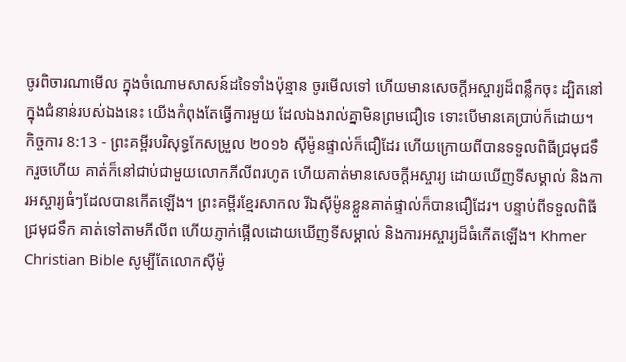ចូរពិចារណាមើល ក្នុងចំណោមសាសន៍ដទៃទាំងប៉ុន្មាន ចូរមើលទៅ ហើយមានសេចក្ដីអស្ចារ្យដ៏ពន្លឹកចុះ ដ្បិតនៅក្នុងជំនាន់របស់ឯងនេះ យើងកំពុងតែធ្វើការមួយ ដែលឯងរាល់គ្នាមិនព្រមជឿទេ ទោះបើមានគេប្រាប់ក៏ដោយ។
កិច្ចការ 8:13 - ព្រះគម្ពីរបរិសុទ្ធកែសម្រួល ២០១៦ ស៊ីម៉ូនផ្ទាល់ក៏ជឿដែរ ហើយក្រោយពីបានទទួលពិធីជ្រមុជទឹករួចហើយ គាត់ក៏នៅជាប់ជាមួយលោកភីលីពរហូត ហើយគាត់មានសេចក្ដីអស្ចារ្យ ដោយឃើញទីសម្គាល់ និងការអស្ចារ្យធំៗដែលបានកើតឡើង។ ព្រះគម្ពីរខ្មែរសាកល រីឯស៊ីម៉ូនខ្លួនគាត់ផ្ទាល់ក៏បានជឿដែរ។ បន្ទាប់ពីទទួលពិធីជ្រមុជទឹក គាត់ទៅតាមភីលីព ហើយភ្ញាក់ផ្អើលដោយឃើញទីសម្គាល់ និងការអស្ចារ្យដ៏ធំកើតឡើង។ Khmer Christian Bible សូម្បីតែលោកស៊ីម៉ូ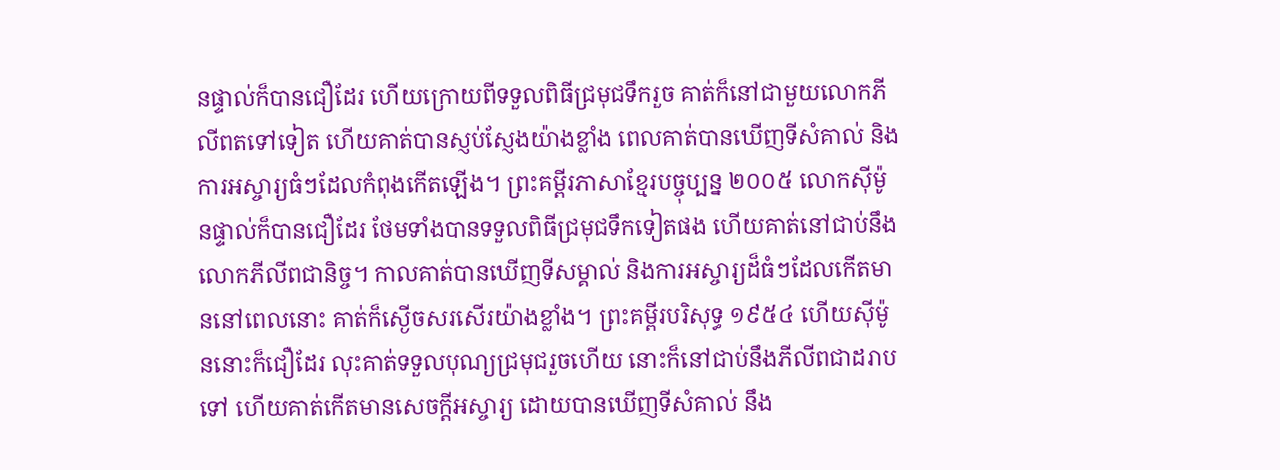នផ្ទាល់ក៏បានជឿដែរ ហើយក្រោយពីទទួលពិធីជ្រមុជទឹករួច គាត់ក៏នៅជាមួយលោកភីលីពតទៅទៀត ហើយគាត់បានស្ញប់ស្ញែងយ៉ាងខ្លាំង ពេលគាត់បានឃើញទីសំគាល់ និងការអស្ចារ្យធំៗដែលកំពុងកើតឡើង។ ព្រះគម្ពីរភាសាខ្មែរបច្ចុប្បន្ន ២០០៥ លោកស៊ីម៉ូនផ្ទាល់ក៏បានជឿដែរ ថែមទាំងបានទទួលពិធីជ្រមុជទឹកទៀតផង ហើយគាត់នៅជាប់នឹងលោកភីលីពជានិច្ច។ កាលគាត់បានឃើញទីសម្គាល់ និងការអស្ចារ្យដ៏ធំៗដែលកើតមាននៅពេលនោះ គាត់ក៏ស្ងើចសរសើរយ៉ាងខ្លាំង។ ព្រះគម្ពីរបរិសុទ្ធ ១៩៥៤ ហើយស៊ីម៉ូននោះក៏ជឿដែរ លុះគាត់ទទួលបុណ្យជ្រមុជរួចហើយ នោះក៏នៅជាប់នឹងភីលីពជាដរាបទៅ ហើយគាត់កើតមានសេចក្ដីអស្ចារ្យ ដោយបានឃើញទីសំគាល់ នឹង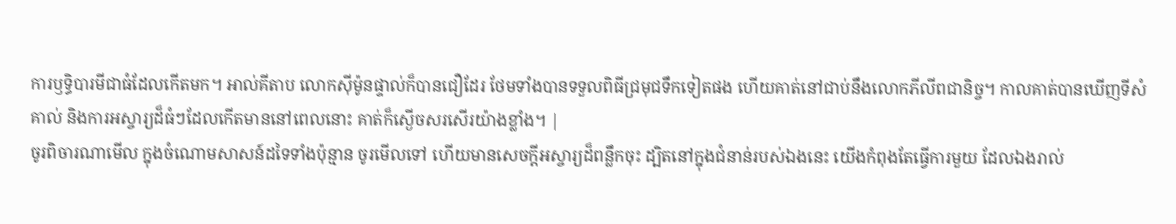ការឫទ្ធិបារមីជាធំដែលកើតមក។ អាល់គីតាប លោកស៊ីម៉ូនផ្ទាល់ក៏បានជឿដែរ ថែមទាំងបានទទួលពិធីជ្រមុជទឹកទៀតផង ហើយគាត់នៅជាប់នឹងលោកភីលីពជានិច្ច។ កាលគាត់បានឃើញទីសំគាល់ និងការអស្ចារ្យដ៏ធំៗដែលកើតមាននៅពេលនោះ គាត់ក៏ស្ងើចសរសើរយ៉ាងខ្លាំង។ |
ចូរពិចារណាមើល ក្នុងចំណោមសាសន៍ដទៃទាំងប៉ុន្មាន ចូរមើលទៅ ហើយមានសេចក្ដីអស្ចារ្យដ៏ពន្លឹកចុះ ដ្បិតនៅក្នុងជំនាន់របស់ឯងនេះ យើងកំពុងតែធ្វើការមួយ ដែលឯងរាល់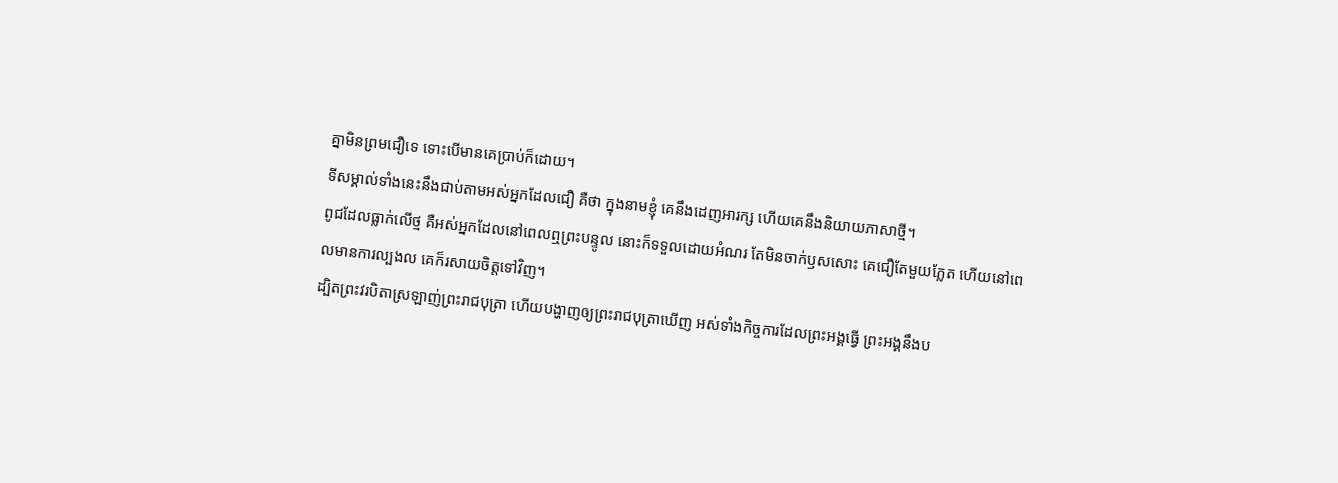គ្នាមិនព្រមជឿទេ ទោះបើមានគេប្រាប់ក៏ដោយ។
ទីសម្គាល់ទាំងនេះនឹងជាប់តាមអស់អ្នកដែលជឿ គឺថា ក្នុងនាមខ្ញុំ គេនឹងដេញអារក្ស ហើយគេនឹងនិយាយភាសាថ្មី។
ពូជដែលធ្លាក់លើថ្ម គឺអស់អ្នកដែលនៅពេលឮព្រះបន្ទូល នោះក៏ទទួលដោយអំណរ តែមិនចាក់ឫសសោះ គេជឿតែមួយភ្លែត ហើយនៅពេលមានការល្បងល គេក៏រសាយចិត្តទៅវិញ។
ដ្បិតព្រះវរបិតាស្រឡាញ់ព្រះរាជបុត្រា ហើយបង្ហាញឲ្យព្រះរាជបុត្រាឃើញ អស់ទាំងកិច្ចការដែលព្រះអង្គធ្វើ ព្រះអង្គនឹងប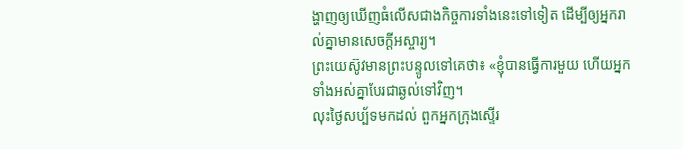ង្ហាញឲ្យឃើញធំលើសជាងកិច្ចការទាំងនេះទៅទៀត ដើម្បីឲ្យអ្នករាល់គ្នាមានសេចក្តីអស្ចារ្យ។
ព្រះយេស៊ូវមានព្រះបន្ទូលទៅគេថា៖ «ខ្ញុំបានធ្វើការមួយ ហើយអ្នកទាំងអស់គ្នាបែរជាឆ្ងល់ទៅវិញ។
លុះថ្ងៃសប្ប័ទមកដល់ ពួកអ្នកក្រុងស្ទើរ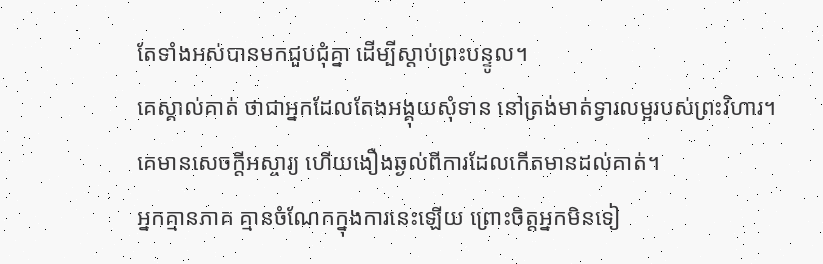តែទាំងអស់បានមកជួបជុំគ្នា ដើម្បីស្តាប់ព្រះបន្ទូល។
គេស្គាល់គាត់ ថាជាអ្នកដែលតែងអង្គុយសុំទាន នៅត្រង់មាត់ទ្វារលម្អរបស់ព្រះវិហារ។ គេមានសេចក្តីអស្ចារ្យ ហើយងឿងឆ្ងល់ពីការដែលកើតមានដល់គាត់។
អ្នកគ្មានភាគ គ្មានចំណែកក្នុងការនេះឡើយ ព្រោះចិត្តអ្នកមិនទៀ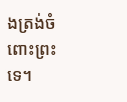ងត្រង់ចំពោះព្រះទេ។